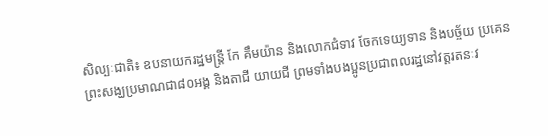សិល្បៈជាតិ៖ ឧបនាយករដ្ឋមន្ដ្រី កែ គឹមយ៉ាន និងលោកជំទាវ ចែកទេយ្យទាន និងបច្ច័យ ប្រគេនព្រះសង្ឃប្រមាណជា៨០អង្គ និងតាជី យាយជី ព្រមទាំងបងប្អូនប្រជាពលរដ្ឋនៅវត្តរតនៈវ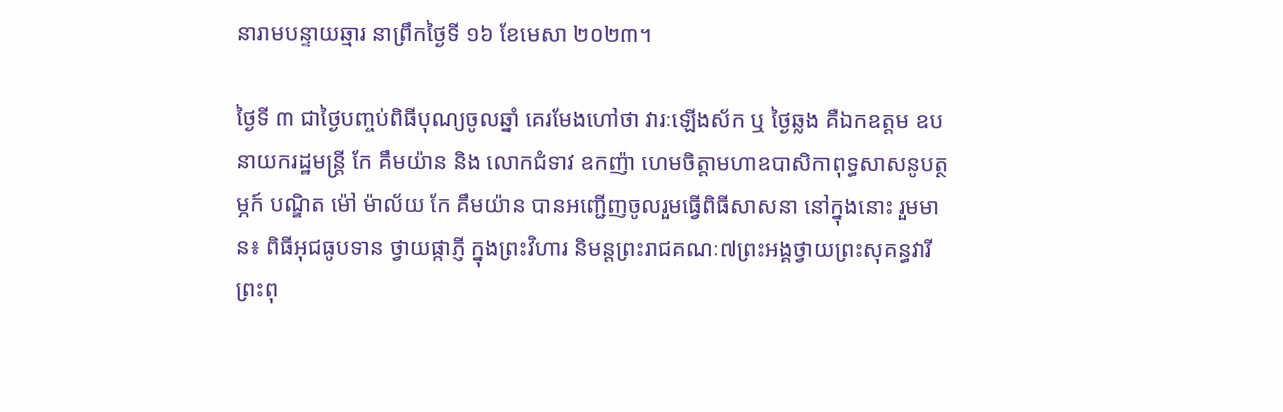នារាមបន្ទាយឆ្មារ នាព្រឹកថ្ងៃទី ១៦ ខែមេសា ២០២៣។

ថ្ងៃទី ៣ ជាថ្ងៃបញ្ចប់ពិធីបុណ្យចូលឆ្នាំ គេរមែងហៅថា វារៈឡើងស័ក ឬ ថ្ងៃឆ្លង គឺឯកឧត្តម ឧបនាយករដ្ឋមន្ត្រី កែ គឹមយ៉ាន និង លោកជំទាវ ឧកញ៉ា ហេមចិត្តាមហាឧបាសិកាពុទ្ធសាសនូបត្ថម្ភក៍ បណ្ឌិត ម៉ៅ ម៉ាល័យ កែ គឹមយ៉ាន បានអញ្ជើញចូលរួមធ្វើពិធីសាសនា នៅក្នុងនោះ រួមមាន៖ ពិធីអុជធូបទាន ថ្វាយផ្កាភ្ញី ក្នុងព្រះវិហារ និមន្ដព្រះរាជគណៈ៧ព្រះអង្គថ្វាយព្រះសុគន្ធវារីព្រះពុ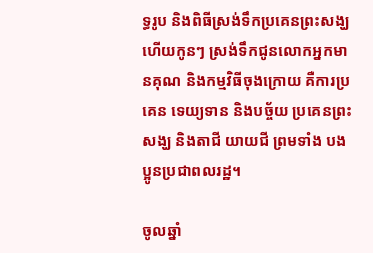ទ្ធរូប និងពិធីស្រង់ទឹកប្រគេនព្រះសង្ឃ ហើយកូនៗ ស្រង់ទឹកជូនលោកអ្នកមានគុណ និងកម្មវិធីចុងក្រោយ គឺការប្រគេន ទេយ្យទាន និងបច្ច័យ ប្រគេនព្រះសង្ឃ និងតាជី យាយជី ព្រមទាំង បងប្អូនប្រជាពលរដ្ឋ។

ចូលឆ្នាំ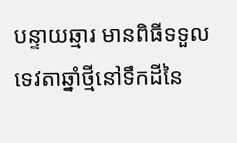បន្ទាយឆ្មារ មានពិធីទទួលទេវតាឆ្នាំថ្មីនៅទឹកដីនៃ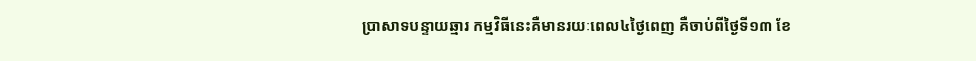ប្រាសាទបន្ទាយឆ្មារ កម្មវិធីនេះគឺមានរយៈពេល៤ថ្ងៃពេញ គឺចាប់ពីថ្ងៃទី១៣ ខែ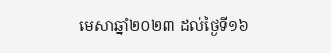មេសាឆ្នាំ២០២៣ ដល់ថ្ងៃទី១៦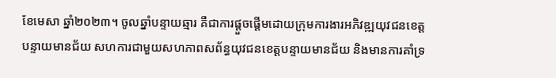ខែមេសា ឆ្នាំ២០២៣។ ចូលឆ្នាំបន្ទាយឆ្មារ គឺជាការផ្ដួចផ្ដើមដោយក្រុមការងារអភិវឌ្ឍយុវជនខេត្តបន្ទាយមានជ័យ សហការជាមួយសហភាពសព័ន្ធយុវជនខេត្តបន្ទាយមានជ័យ និងមានការគាំទ្រ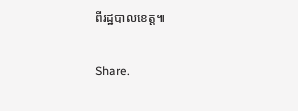ពីរដ្ឋបាលខេត្ត៕

Share.